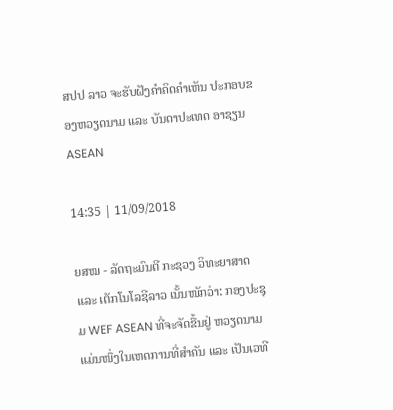ສປປ ລາວ ຈະຮັບຝັງຄຳຄິດຄຳເຫັນ ປະກອບຂອງຫວຽດນາມ ແລະ ບັນດາປະເທດ ອາຊຽນ ASEAN

14:35 | 11/09/2018

ຍສໝ - ລັດຖະມົນຕີ ກະຊວງ ວິທະຍາສາດ ແລະ ເຕັກໂນໂລຊີລາວ ເນັ້ນໜັກວ່າ: ກອງປະຊຸມ WEF ASEAN ທີ່ຈະຈັດຂື້ນຢູ່ ຫວຽດນາມ ແມ່ນໜຶ່ງໃນເຫດການທີ່ສຳຄັນ ແລະ ເປັນເວທີ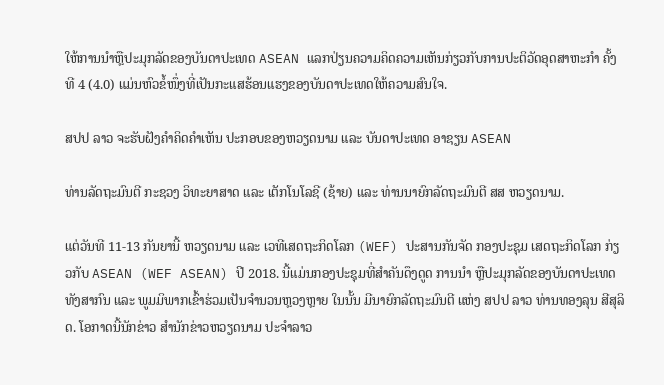ໃຫ້ການນຳຫຼືປະມຸກລັດຂອງບັນດາປະເທດ ASEAN ແລກປ່ຽນຄວາມຄິດຄວາມເຫັນກ່ຽວກັບການປະຕິວັດອຸດສາຫະກຳ ຄັ້ງທີ 4 (4.0) ແມ່ນຫົວຂໍ້ໜຶ່ງທີ່ເປັນກະແສຮ້ອນແຮງຂອງບັນດາປະເທດໃຫ້ຄວາມສົນໃຈ.

ສປປ ລາວ ຈະຮັບຝັງຄຳຄິດຄຳເຫັນ ປະກອບຂອງຫວຽດນາມ ແລະ ບັນດາປະເທດ ອາຊຽນ ASEAN

ທ່ານລັດຖະມົນຕີ ກະຊວງ ວິທະຍາສາດ ແລະ ເຕັກໂນໂລຊີ (ຊ້າຍ) ແລະ ທ່ານນາຍົກລັດຖະມົນຕີ ສສ ຫວຽດນາມ.

ແຕ່ວັນທີ 11-13 ກັນຍານີ້ ຫວຽດນາມ ແລະ ເວທີເສດຖະກິດໂລກ (WEF) ປະສານກັນຈັດ ກອງປະຊຸມ ເສດຖະກິດໂລກ ກ່ຽວກັບ ASEAN (WEF ASEAN) ປີ 2018. ນີ້ແມ່ນກອງປະຊຸມທີ່ສຳຄັນດຶງດູດ ການນຳ ຫຼືປະມຸກລັດຂອງບັນດາປະເທດທັງສາກົນ ແລະ ພູມມິພາກເຂົ້າຮ່ວມເປັນຈຳນວນຫຼວງຫຼາຍ ໃນນັ້ນ ມີນາຍົກລັດຖະມົນຕີ ແຫ່ງ ສປປ ລາວ ທ່ານທອງລຸນ ສີສຸລິດ. ໂອກາດນີ້ນັກຂ່າວ ສຳນັກຂ່າວຫວຽດນາມ ປະຈຳລາວ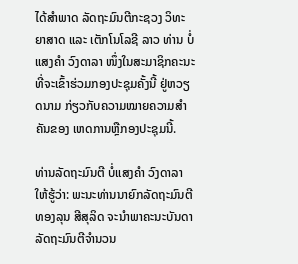ໄດ້ສຳພາດ ລັດຖະມົນຕີກະຊວງ ວິທະຍາສາດ ແລະ ເຕັກໂນໂລຊີ ລາວ ທ່ານ ບໍ່ແສງຄຳ ວົງດາລາ ໜຶ່ງໃນສະມາຊິກຄະນະ ທີ່ຈະເຂົ້າຮ່ວມກອງປະຊຸມຄັ້ງນີ້ ຢູ່ຫວຽດນາມ ກ່ຽວກັບຄວາມໝາຍຄວາມສຳຄັນຂອງ ເຫດການຫຼືກອງປະຊຸມນີ້.

ທ່ານລັດຖະມົນຕີ ບໍ່ແສງຄຳ ວົງດາລາ ໃຫ້ຮູ້ວ່າ: ພະນະທ່ານນາຍົກລັດຖະມົນຕີ ທອງລຸນ ສີສຸລິດ ຈະນຳພາຄະນະບັນດາລັດຖະມົນຕີຈຳນວນ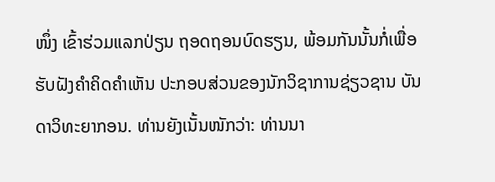ໜຶ່ງ ເຂົ້າຮ່ວມແລກປ່ຽນ ຖອດຖອນບົດຮຽນ, ພ້ອມກັນນັ້ນກໍ່ເພື່ອຮັບຝັງຄຳຄິດຄຳເຫັນ ປະກອບສ່ວນຂອງນັກວິຊາການຊ່ຽວຊານ ບັນດາວິທະຍາກອນ. ທ່ານຍັງເນັ້ນໜັກວ່າ: ທ່ານນາ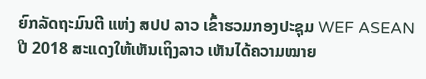ຍົກລັດຖະມົນຕີ ແຫ່ງ ສປປ ລາວ ເຂົ້າຮວມກອງປະຊຸມ WEF ASEAN ປີ 2018 ສະແດງໃຫ້ເຫັນເຖິງລາວ ເຫັນໄດ້ຄວາມໝາຍ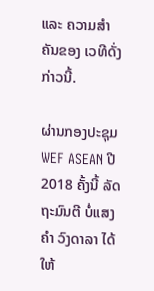ແລະ ຄວາມສຳຄັນຂອງ ເວທີດັ່ງກ່າວນີ້.

ຜ່ານກອງປະຊຸມ WEF ASEAN ປີ 2018 ຄັ້ງນີ້ ລັດຖະມົນຕີ ບໍ່ແສງຄຳ ວົງດາລາ ໄດ້ໃຫ້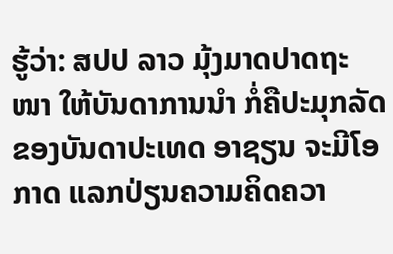ຮູ້ວ່າ: ສປປ ລາວ ມຸ້ງມາດປາດຖະໜາ ໃຫ້ບັນດາການນຳ ກໍ່ຄືປະມຸກລັດຂອງບັນດາປະເທດ ອາຊຽນ ຈະມີໂອກາດ ແລກປ່ຽນຄວາມຄິດຄວາ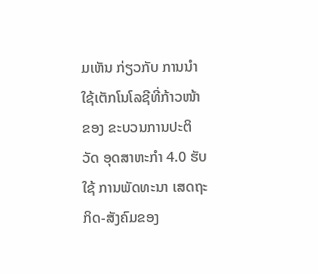ມເຫັນ ກ່ຽວກັບ ການນຳໃຊ້ເຕັກໂນໂລຊີທີ່ກ້າວໜ້າ ຂອງ ຂະບວນການປະຕິວັດ ອຸດສາຫະກຳ 4.0 ຮັບໃຊ້ ການພັດທະນາ ເສດຖະກິດ-ສັງຄົມຂອງ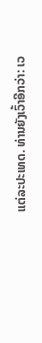ແຕ່ລະປະເທດ. ທ່ານຍັງເວົ້າອີກວ່າ: ເວ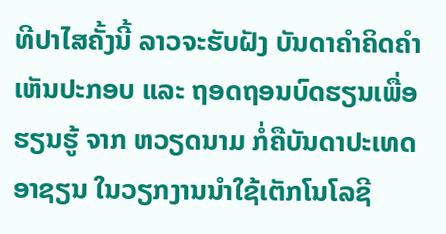ທີປາໄສຄັ້ງນີ້ ລາວຈະຮັບຝັງ ບັນດາຄຳຄິດຄຳເຫັນປະກອບ ແລະ ຖອດຖອນບົດຮຽນເພື່ອຮຽນຮູ້ ຈາກ ຫວຽດນາມ ກໍ່ຄືບັນດາປະເທດ ອາຊຽນ ໃນວຽກງານນຳໃຊ້ເຕັກໂນໂລຊີ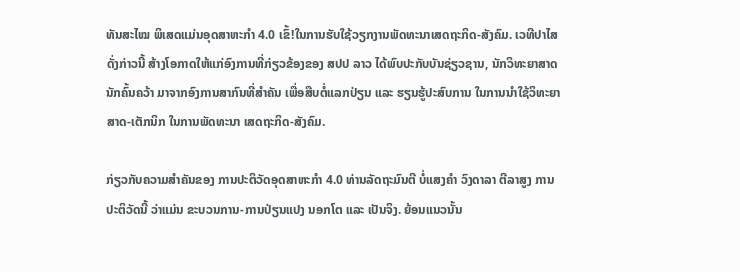ທັນສະໄໝ ພິເສດແມ່ນອຸດສາຫະກຳ 4.0 ເຂົ້!ໃນການຮັບໃຊ້ວຽກງານພັດທະນາເສດຖະກິດ-ສັງຄົມ. ເວທີປາໄສດັ່ງກ່າວນີ້ ສ້າງໂອກາດໃຫ້ແກ່ອົງການທີ່ກ່ຽວຂ້ອງຂອງ ສປປ ລາວ ໄດ້ພົບປະກັບບັນຊ່ຽວຊານ, ນັກວິທະຍາສາດນັກຄົ້ນຄວ້າ ມາຈາກອົງການສາກົນທີ່ສຳຄັນ ເພື່ອສືບຕໍ່ແລກປ່ຽນ ແລະ ຮຽນຮູ້ປະສົບການ ໃນການນຳໃຊ້ວິທະຍາສາດ-ເຕັກນິກ ໃນການພັດທະນາ ເສດຖະກິດ-ສັງຄົມ.

ກ່ຽວກັບຄວາມສຳຄັນຂອງ ການປະຕິວັດອຸດສາຫະກຳ 4.0 ທ່ານລັດຖະມົນຕີ ບໍ່ແສງຄຳ ວົງດາລາ ຕີລາສູງ ການປະຕິວັດນີ້ ວ່າແມ່ນ ຂະບວນການ-ການປ່ຽນແປງ ນອກໂຕ ແລະ ເປັນຈິງ. ຍ້ອນແນວນັ້ນ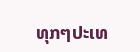ທຸກໆປະເທ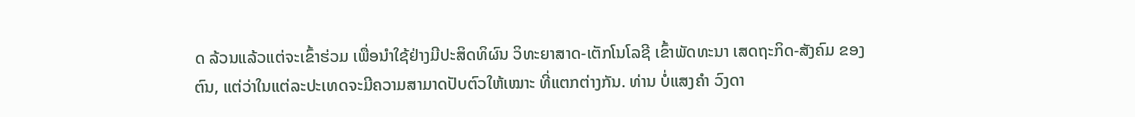ດ ລ້ວນແລ້ວແຕ່ຈະເຂົ້າຮ່ວມ ເພື່ອນຳໃຊ້ຢ່າງມີປະສິດທິຜົນ ວິທະຍາສາດ-ເຕັກໂນໂລຊີ ເຂົ້າພັດທະນາ ເສດຖະກິດ-ສັງຄົມ ຂອງຕົນ, ແຕ່ວ່າໃນແຕ່ລະປະເທດຈະມີຄວາມສາມາດປັບຕົວໃຫ້ເໝາະ ທີ່ແຕກຕ່າງກັນ. ທ່ານ ບໍ່ແສງຄຳ ວົງດາ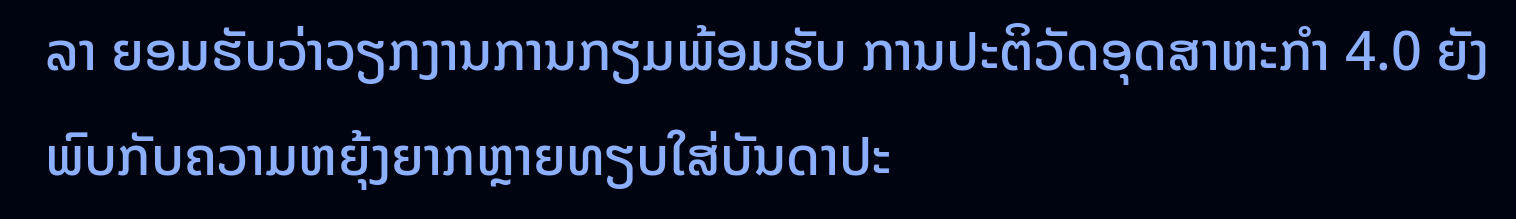ລາ ຍອມຮັບວ່າວຽກງານການກຽມພ້ອມຮັບ ການປະຕິວັດອຸດສາຫະກຳ 4.0 ຍັງພົບກັບຄວາມຫຍຸ້ງຍາກຫຼາຍທຽບໃສ່ບັນດາປະ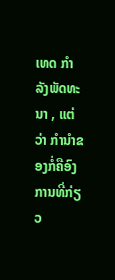ເທດ ກຳລັງພັດທະນາ , ແຕ່ວ່າ ກຳນຳຂອງກໍ່ຄືອົງການທີ່ກ່ຽວ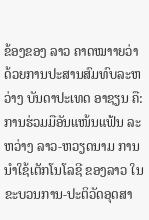ຂ້ອງຂອງ ລາວ ຄາດໝາາຍວ່າດ້ວຍການປະສານສົມທົບລະຫວ່າງ ບັນດາປະເທດ ອາຊຽນ ຄື: ການຮ່ວມມືອັນແໜ້ນແຟ້ນ ລະຫວ່າງ ລາວ-ຫວຽດນາມ ການນຳໃຊ້ເຕັກໂນໂລຊີ ຂອງລາວ ໃນຂະບວນການ-ປະຕິວັດອຸດສາ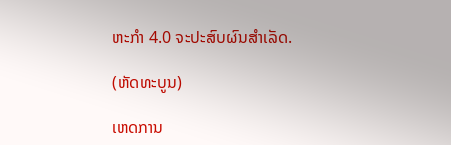ຫະກຳ 4.0 ຈະປະສົບຜົນສຳເລັດ.

(ຫັດທະບູນ)

ເຫດການ